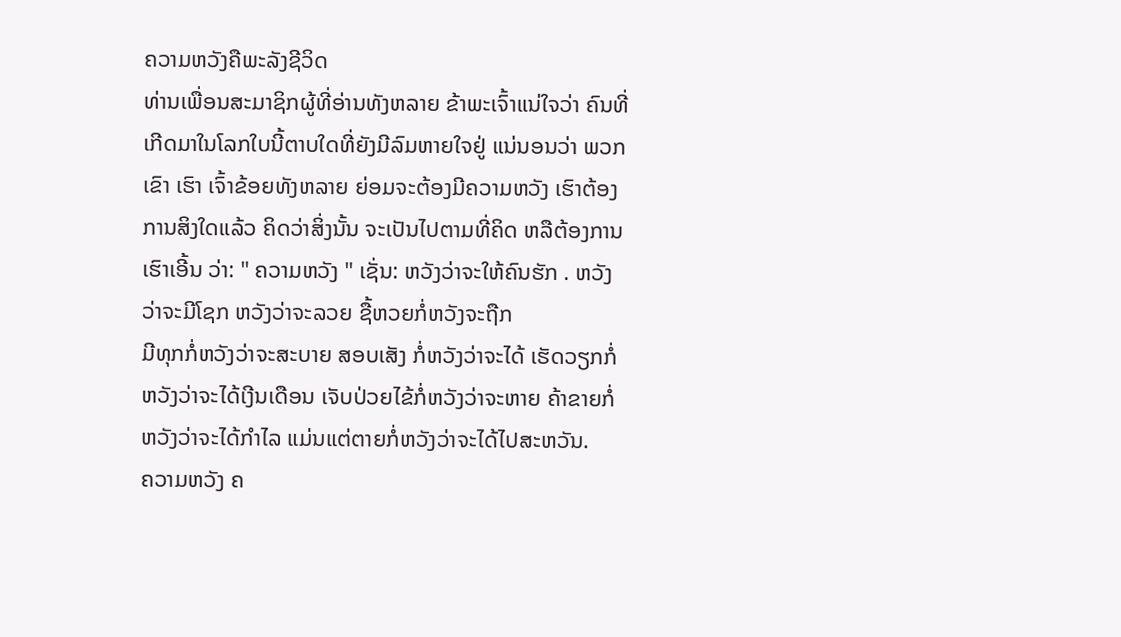ຄວາມຫວັງຄືພະລັງຊີວິດ
ທ່ານເພື່ອນສະມາຊິກຜູ້ທີ່ອ່ານທັງຫລາຍ ຂ້າພະເຈົ້າແນ່ໃຈວ່າ ຄົນທີ່ເກີດມາໃນໂລກໃບນີ້ຕາບໃດທີ່ຍັງມີລົມຫາຍໃຈຢູ່ ແນ່ນອນວ່າ ພວກເຂົາ ເຮົາ ເຈົ້າຂ້ອຍທັງຫລາຍ ຍ່ອມຈະຕ້ອງມີຄວາມຫວັງ ເຮົາຕ້ອງການສິງໃດແລ້ວ ຄິດວ່າສິ່ງນັ້ນ ຈະເປັນໄປຕາມທີ່ຄິດ ຫລືຕ້ອງການ ເຮົາເອີ້ນ ວ່າ: " ຄວາມຫວັງ " ເຊັ່ນ: ຫວັງວ່າຈະໃຫ້ຄົນຮັກ . ຫວັງວ່າຈະມີໂຊກ ຫວັງວ່າຈະລວຍ ຊື້ຫວຍກໍ່ຫວັງຈະຖືກ
ມີທຸກກໍ່ຫວັງວ່າຈະສະບາຍ ສອບເສັງ ກໍ່ຫວັງວ່າຈະໄດ້ ເຮັດວຽກກໍ່ຫວັງວ່າຈະໄດ້ເງີນເດືອນ ເຈັບປ່ວຍໄຂ້ກໍ່ຫວັງວ່າຈະຫາຍ ຄ້າຂາຍກໍ່ຫວັງວ່າຈະໄດ້ກຳໄລ ແມ່ນແຕ່ຕາຍກໍ່ຫວັງວ່າຈະໄດ້ໄປສະຫວັນ.
ຄວາມຫວັງ ຄ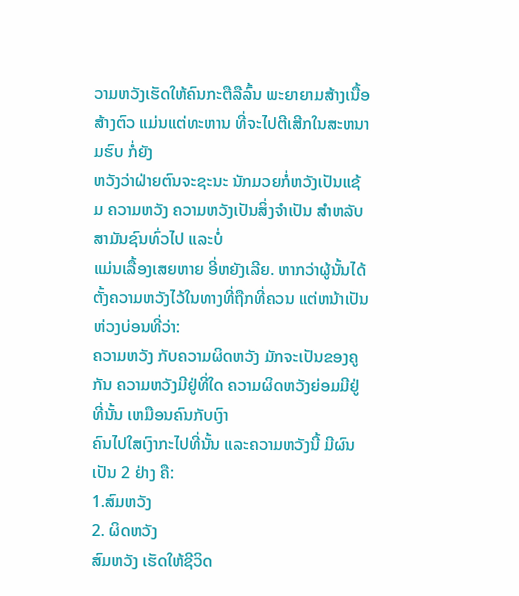ວາມຫວັງເຮັດໃຫ້ຄົນກະຕືລືລົ້ນ ພະຍາຍາມສ້າງເນື້ອສ້າງຕົວ ແມ່ນແຕ່ທະຫານ ທີ່ຈະໄປຕີເສີກໃນສະຫນາມຮົບ ກໍ່ຍັງ
ຫວັງວ່າຝ່າຍຕົນຈະຊະນະ ນັກມວຍກໍ່ຫວັງເປັນແຊ້ມ ຄວາມຫວັງ ຄວາມຫວັງເປັນສິ່ງຈຳເປັນ ສຳຫລັບສາມັນຊົນທົ່ວໄປ ແລະບໍ່
ແມ່ນເລື້ອງເສຍຫາຍ ອີ່ຫຍັງເລີຍ. ຫາກວ່າຜູ້ນັ້ນໄດ້ຕັ້ງຄວາມຫວັງໄວ້ໃນທາງທີ່ຖືກທີ່ຄວນ ແຕ່ຫນ້າເປັນຫ່ວງບ່ອນທີ່ວ່າ:
ຄວາມຫວັງ ກັບຄວາມຜິດຫວັງ ມັກຈະເປັນຂອງຄູກັນ ຄວາມຫວັງມີຢູ່ທີ່ໃດ ຄວາມຜິດຫວັງຍ່ອມມີຢູ່ທີ່ນັ້ນ ເຫມືອນຄົນກັບເງົາ
ຄົນໄປໃສເງົາກະໄປທີ່ນັ້ນ ແລະຄວາມຫວັງນີ້ ມີຜົນເປັນ 2 ຢ່າງ ຄື:
1.ສົມຫວັງ
2. ຜິດຫວັງ
ສົມຫວັງ ເຮັດໃຫ້ຊີວິດ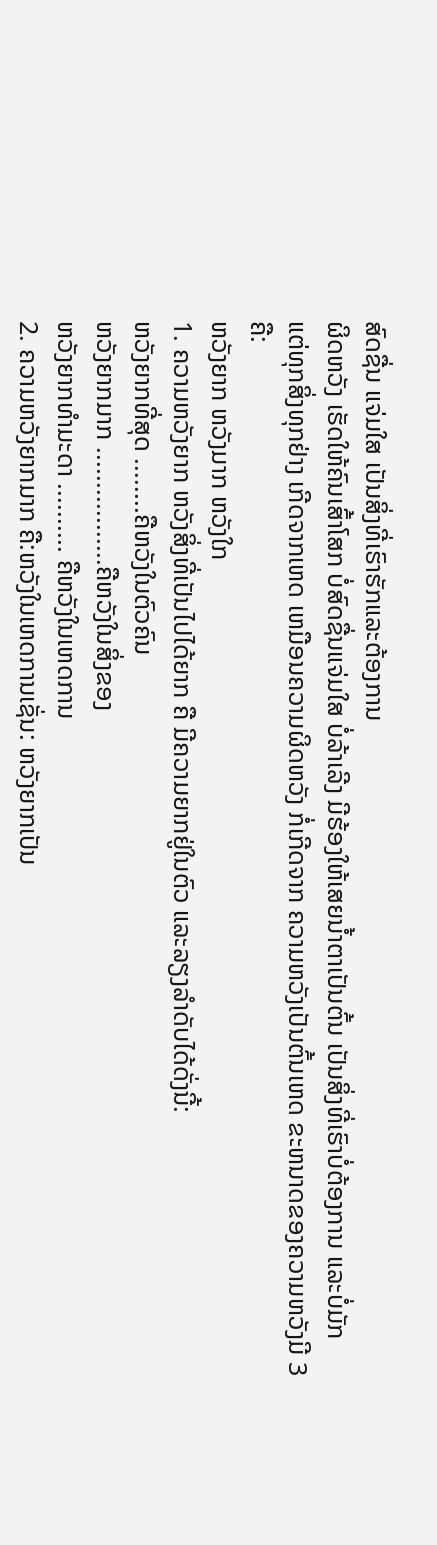ສົດຊື່ນ ແຈ່ມໃສ ເປັນສິ່ງທີ່ເຮົາຮັກແລະຕ້ອງການ
ຜິດຫວັງ ເຮັດໃຫ້ຄົນເສົ້າໂສກ ບໍ່ສົດຊື່ນແຈ່ມໃສ ບໍ່ລ້າເລີງ ມີຮ້ອງໃຫ້ເສຍນ້ຳຕາເປັນຕົ້ນ ເປັນສິ່ງທີ່ເຮົາບໍ່ຕ້ອງການ ແລະບໍ່ມັກ
ແຕ່ທຸກສິ່ງທຸກຢ່າງ ເກີດຈາກເຫດ ເຫມືອນຄວາມຜິດຫວັງ ກໍ່ເກີດຈາກ ຄວາມຫວັງເປັນຕົ້ນເຫດ ຂະຫນາດຂອງຄວາມຫວັງມີ 3 ຄື:
ຫວັງຍາກ ຫວັງມາກ ຫວັງໃກ
1. ຄວາມຫວັງຍາກ ຫວັງສິ່ງທີ່ເປັນໄປໄດ້ຍາກ ຄື ມີຄວາມຍາກຢູ່ໃນຕົວ ແລະລຽງລຳດັບໄດ້ດັ່ງນີ້:
ຫວັງຍາກທີ່ສຸດ ........ຄືຫວັງໃນຕົວຄົນ
ຫວັງຍາກມາກ .................ຄືຫວັງໃນສິ່ງຂອງ
ຫວັງຍາກທຳມະດາ .......... ຄືຫວັງໃນເຫດການ
2. ຄວາມຫວັງຍາກມາກ ຄື:ຫວັງໃນເຫດການເຊັ່ນ: ຫວັງຍາກເປັນ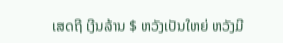ເສດຖີ ເງີນລ້ານ $ ຫວັງເປັນໃຫຍ່ ຫວັງມີ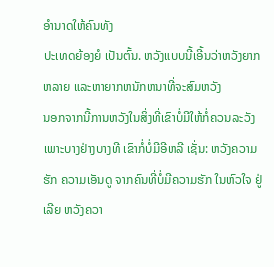ອຳນາດໃຫ້ຄົນທັງ
ປະເທດຍ້ອງຍໍ ເປັນຕົ້ນ. ຫວັງແບບນີ້ເອີ້ນວ່າຫວັງຍາກ ຫລາຍ ແລະຫາຍາກຫນັກຫນາທີ່ຈະສົມຫວັງ
ນອກຈາກນີ້ການຫວັງໃນສິ່ງທີ່ເຂົາບໍ່ມີໃຫ້ກໍ່ຄວນລະວັງ ເພາະບາງຢ່າງບາງທີ ເຂົາກໍ່ບໍ່ມີອີຫລີ ເຊັ່ນ: ຫວັງຄວາມຮັກ ຄວາມເອັນດູ ຈາກຄົນທີ່ບໍ່ມີຄວາມຮັກ ໃນຫົວໃຈ ຢູ່ເລີຍ ຫວັງຄວາ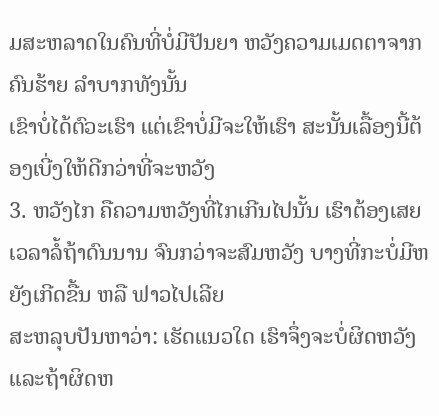ມສະຫລາດໃນຄົນທີ່ບໍ່ມີປັນຍາ ຫວັງຄວາມເມດຕາຈາກຄົນຮ້າຍ ລຳບາກທັງນັ້ນ
ເຂົາບໍ່ໄດ້ຕົວະເຮົາ ແຕ່ເຂົາບໍ່ມີຈະໃຫ້ເຮົາ ສະນັ້ນເລື້ອງນີ້ຕ້ອງເບີ່ງໃຫ້ດີກວ່າທີ່ຈະຫວັງ
3. ຫວັງໄກ ຄືຄວາມຫວັງທີ່ໄກເກີນໄປນັ້ນ ເຮົາຕ້ອງເສຍເວລາລໍ້ຖ້າດົນນານ ຈົນກວ່າຈະສົມຫວັງ ບາງທີ່ກະບໍ່ມີຫຍັງເກີດຂື້ນ ຫລື ຟາວໄປເລີຍ
ສະຫລຸບປັນຫາວ່າ: ເຮັດແນວໃດ ເຮົາຈຶ່ງຈະບໍ່ຜິດຫວັງ ແລະຖ້າຜິດຫ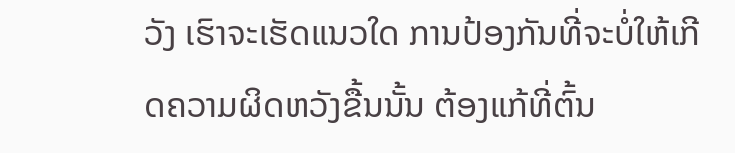ວັງ ເຮົາຈະເຮັດແນວໃດ ການປ້ອງກັນທີ່ຈະບໍ່ໃຫ້ເກີດຄວາມຜິດຫວັງຂື້ນນັ້ນ ຕ້ອງແກ້ທີ່ຕົ້ນ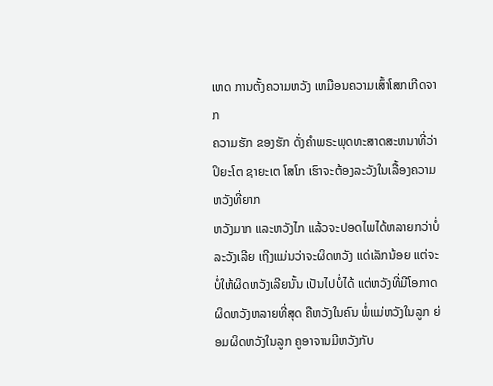ເຫດ ການຕັ້ງຄວາມຫວັງ ເຫມືອນຄວາມເສົ້າໂສກເກີດຈາກ
ຄວາມຮັກ ຂອງຮັກ ດັ່ງຄຳພຣະພຸດທະສາດສະຫນາທີ່ວ່າ ປິຍະໂຕ ຊາຍະເຕ ໂສໂກ ເຮົາຈະຕ້ອງລະວັງໃນເລື້ອງຄວາມຫວັງທີ່ຍາກ
ຫວັງມາກ ແລະຫວັງໄກ ແລ້ວຈະປອດໄພໄດ້ຫລາຍກວ່າບໍ່ລະວັງເລີຍ ເຖີງແມ່ນວ່າຈະຜິດຫວັງ ແດ່ເລັກນ້ອຍ ແຕ່ຈະບໍ່ໃຫ້ຜິດຫວັງເລີຍນັ້ນ ເປັນໄປບໍ່ໄດ້ ແຕ່ຫວັງທີ່ມີໂອກາດຜິດຫວັງຫລາຍທີ່ສຸດ ຄືຫວັງໃນຄົນ ພໍ່ແມ່ຫວັງໃນລູກ ຍ່ອມຜິດຫວັງໃນລູກ ຄູອາຈານມີຫວັງກັບ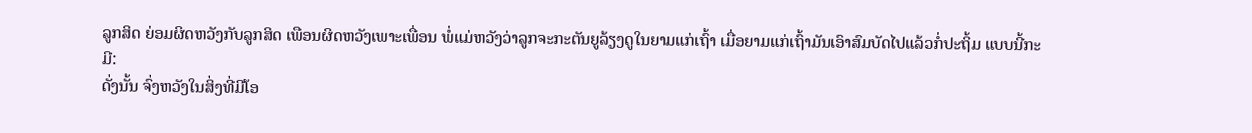ລູກສິດ ຍ່ອມຜິດຫວັງກັບລູກສິດ ເພືອນຜິດຫວັງເພາະເພື່ອນ ພໍ່ແມ່ຫວັງວ່າລູກຈະກະຕັນຍູລ້ຽງດູໃນຍາມແກ່ເຖົ້າ ເມື່ອຍາມແກ່ເຖົ້າມັນເອົາສົມບັດໄປແລ້ວກໍ່ປະຖິ້ມ ແບບນີ້ກະມີ:
ດັ່ງນັ້ນ ຈົ່ງຫວັງໃນສິ່ງທີ່ມີໂອ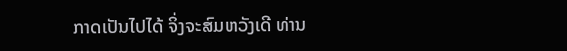ກາດເປັນໄປໄດ້ ຈິ່ງຈະສົມຫວັງເດີ ທ່ານ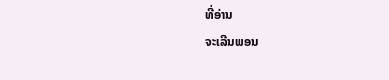ທີ່ອ່ານ
ຈະເລີນພອນ